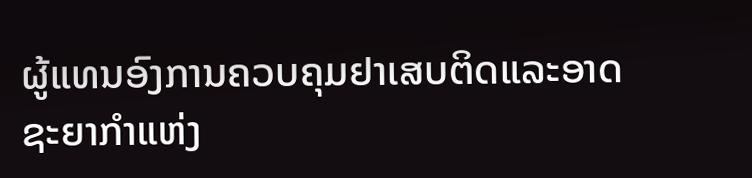ຜູ້ແທນອົງການຄວບຄຸມຢາເສບຕິດແລະອາດຊະຍາກໍາແຫ່ງ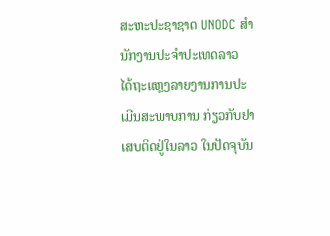ສະຫະປະຊາຊາດ UNODC ສໍານັກງານປະຈໍາປະເທດລາວ
ໄດ້ຖະແຫຼງລາຍງານການປະເມີນສະພາບການ ກ່ຽວກັບຢາ
ເສບຕິດຢູ່ໃນລາວ ໃນປັດຈຸບັນ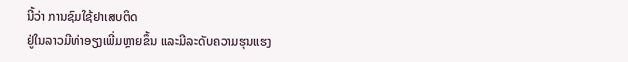ນີ້ວ່າ ການຊົມໃຊ້ຢາເສບຕິດ
ຢູ່ໃນລາວມີທ່າອຽງເພີ່ມຫຼາຍຂຶ້ນ ແລະມີລະດັບຄວາມຮຸນແຮງ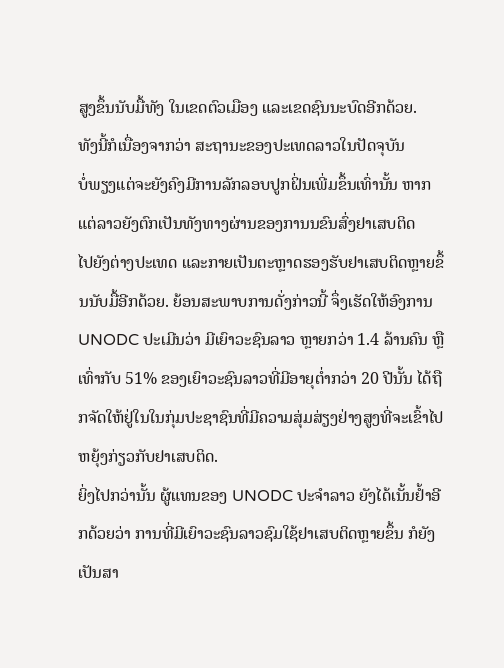ສູງຂຶ້ນນັບມື້ທັງ ໃນເຂດຕົວເມືອງ ແລະເຂດຊົນນະບົດອີກດ້ວຍ.
ທັງນີ້ກໍເນື່ອງຈາກວ່າ ສະຖານະຂອງປະເທດລາວໃນປັດຈຸບັນ
ບໍ່ພຽງແຕ່ຈະຍັງຄົງມີການລັກລອບປູກຝິ່ນເພີ່ມຂຶ້ນເທົ່ານັ້ນ ຫາກ
ແຕ່ລາວຍັງຕົກເປັນທັງທາງຜ່ານຂອງການນຂົນສົ່ງຢາເສບຕິດ
ໄປຍັງຕ່າງປະເທດ ແລະກາຍເປັນຕະຫຼາດຮອງຮັບຢາເສບຕິດຫຼາຍຂຶ້ນນັບມື້ອີກດ້ວຍ. ຍ້ອນສະພາບການດັ່ງກ່າວນີ້ ຈຶ່ງເຮັດໃຫ້ອົງການ UNODC ປະເມີນວ່າ ມີເຍົາວະຊົນລາວ ຫຼາຍກວ່າ 1.4 ລ້ານຄົນ ຫຼືເທົ່າກັບ 51% ຂອງເຍົາວະຊົນລາວທີ່ມີອາຍຸຕໍ່າກວ່າ 20 ປີນັ້ນ ໄດ້ຖືກຈັດໃຫ້ຢູ່ໃນໃນກຸ່ມປະຊາຊົນທີ່ມີຄວາມສຸ່ມສ່ຽງຢ່າງສູງທີ່ຈະເຂົ້າໄປ ຫຍຸ້ງກ່ຽວກັບຢາເສບຕິດ.
ຍິ່ງໄປກວ່ານັ້ນ ຜູ້ແທນຂອງ UNODC ປະຈໍາລາວ ຍັງໄດ້ເນັ້ນຢໍ້າອີກດ້ວຍວ່າ ການທີ່ມີເຍົາວະຊົນລາວຊົມໃຊ້ຢາເສບຕິດຫຼາຍຂຶ້ນ ກໍຍັງເປັນສາ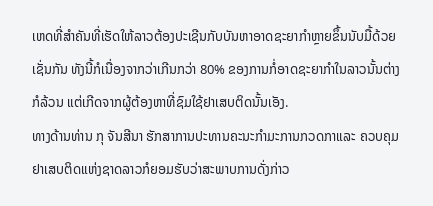ເຫດທີ່ສໍາຄັນທີ່ເຮັດໃຫ້ລາວຕ້ອງປະເຊີນກັບບັນຫາອາດຊະຍາກໍາຫຼາຍຂຶ້ນນັບມື້ດ້ວຍເຊັ່ນກັນ ທັງນີ້ກໍເນື່ອງຈາກວ່າເກີນກວ່າ 80% ຂອງການກໍ່ອາດຊະຍາກໍາໃນລາວນັ້ນຕ່າງກໍລ້ວນ ແຕ່ເກີດຈາກຜູ້ຕ້ອງຫາທີ່ຊົມໃຊ້ຢາເສບຕິດນັ້ນເອັງ.
ທາງດ້ານທ່ານ ກຸ ຈັນສີນາ ຮັກສາການປະທານຄະນະກໍາມະການກວດກາແລະ ຄວບຄຸມຢາເສບຕິດແຫ່ງຊາດລາວກໍຍອມຮັບວ່າສະພາບການດັ່ງກ່າວ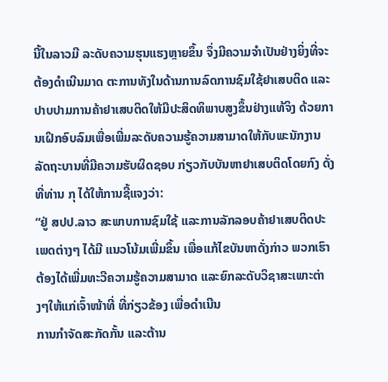ນີ້ໃນລາວມີ ລະດັບຄວາມຮຸນແຮງຫຼາຍຂຶ້ນ ຈຶ່ງມີຄວາມຈໍາເປັນຢ່າງຍິ່ງທີ່ຈະຕ້ອງດໍາເນີນມາດ ຕະການທັງໃນດ້ານການລົດການຊົມໃຊ້ຢາເສບຕິດ ແລະປາບປາມການຄ້າຢາເສບຕິດໃຫ້ມີປະສິດທິພາບສູງຂຶ້ນຢ່າງແທ້ຈິງ ດ້ວຍການເຝິກອົບລົມເພື່ອເພີ່ມລະດັບຄວາມຮູ້ຄວາມສາມາດໃຫ້ກັບພະນັກງານລັດຖະບານທີ່ມີຄວາມຮັບຜິດຊອບ ກ່ຽວກັບບັນຫາຢາເສບຕິດໂດຍກົງ ດັ່ງທີ່ທ່ານ ກຸ ໄດ້ໃຫ້ການຊີ້ແຈງວ່າ:
“ຢູ່ ສປປ.ລາວ ສະພາບການຊົມໃຊ້ ແລະການລັກລອບຄ້າຢາເສບຕິດປະເພດຕ່າງໆ ໄດ້ມີ ແນວໂນ້ມເພີ່ມຂຶ້ນ ເພື່ອແກ້ໄຂບັນຫາດັ່ງກ່າວ ພວກເຮົາຕ້ອງໄດ້ເພີ່ມທະວີຄວາມຮູ້ຄວາມສາມາດ ແລະຍົກລະດັບວິຊາສະເພາະຕ່າງໆໃຫ້ແກ່ເຈົ້າໜ້າທີ່ ທີ່ກ່ຽວຂ້ອງ ເພື່ອດໍາເນີນ
ການກໍາຈັດສະກັດກັ້ນ ແລະຕ້ານ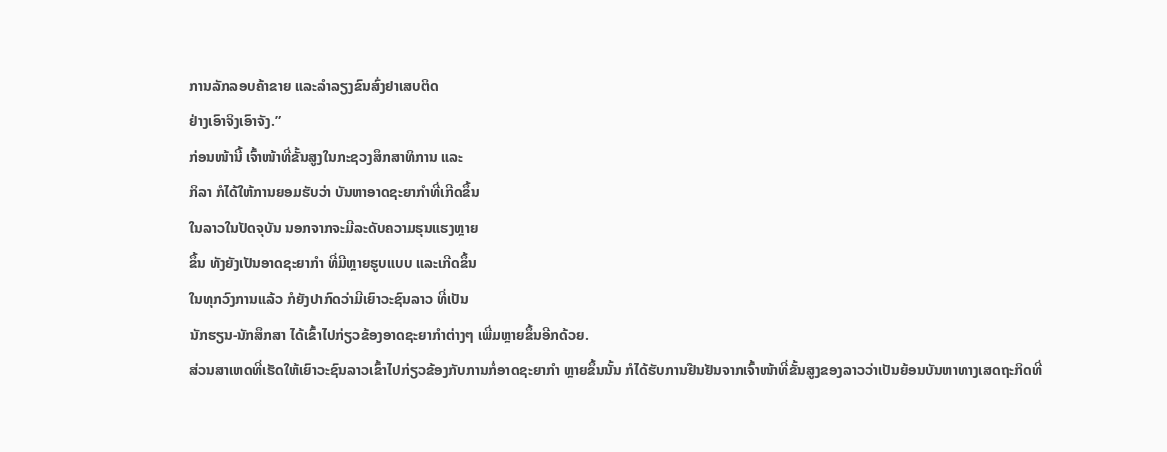ການລັກລອບຄ້າຂາຍ ແລະລໍາລຽງຂົນສົ່ງຢາເສບຕິດ
ຢ່າງເອົາຈິງເອົາຈັງ.”
ກ່ອນໜ້ານີ້ ເຈົ້າໜ້າທີ່ຂັ້ນສູງໃນກະຊວງສຶກສາທິການ ແລະ
ກິລາ ກໍໄດ້ໃຫ້ການຍອມຮັບວ່າ ບັນຫາອາດຊະຍາກໍາທີ່ເກີດຂຶ້ນ
ໃນລາວໃນປັດຈຸບັນ ນອກຈາກຈະມີລະດັບຄວາມຮຸນແຮງຫຼາຍ
ຂຶ້ນ ທັງຍັງເປັນອາດຊະຍາກໍາ ທີ່ມີຫຼາຍຮູບແບບ ແລະເກີດຂຶ້ນ
ໃນທຸກວົງການແລ້ວ ກໍຍັງປາກົດວ່າມີເຍົາວະຊົນລາວ ທີ່ເປັນ
ນັກຮຽນ-ນັກສຶກສາ ໄດ້ເຂົ້າໄປກ່ຽວຂ້ອງອາດຊະຍາກໍາຕ່າງໆ ເພີ່ມຫຼາຍຂຶ້ນອີກດ້ວຍ.
ສ່ວນສາເຫດທີ່ເຮັດໃຫ້ເຍົາວະຊົນລາວເຂົ້າໄປກ່ຽວຂ້ອງກັບການກໍ່ອາດຊະຍາກໍາ ຫຼາຍຂຶ້ນນັ້ນ ກໍໄດ້ຮັບການຢືນຢັນຈາກເຈົ້າໜ້າທີ່ຂັ້ນສູງຂອງລາວວ່າເປັນຍ້ອນບັນຫາທາງເສດຖະກິດທີ່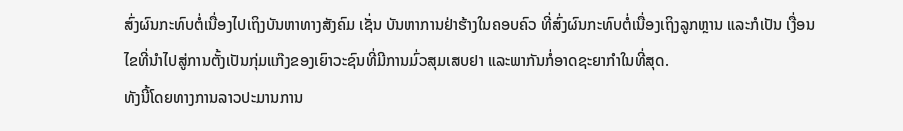ສົ່ງຜົນກະທົບຕໍ່ເນື່ອງໄປເຖິງບັນຫາທາງສັງຄົມ ເຊັ່ນ ບັນຫາການຢ່າຮ້າງໃນຄອບຄົວ ທີ່ສົ່ງຜົນກະທົບຕໍ່ເນື່ອງເຖິງລູກຫຼານ ແລະກໍເປັນ ເງື່ອນໄຂທີ່ນໍາໄປສູ່ການຕັ້ງເປັນກຸ່ມແກ໊ງຂອງເຍົາວະຊົນທີ່ມີການມົ່ວສຸມເສບຢາ ແລະພາກັນກໍ່ອາດຊະຍາກໍາໃນທີ່ສຸດ.
ທັງນີ້ໂດຍທາງການລາວປະມານການ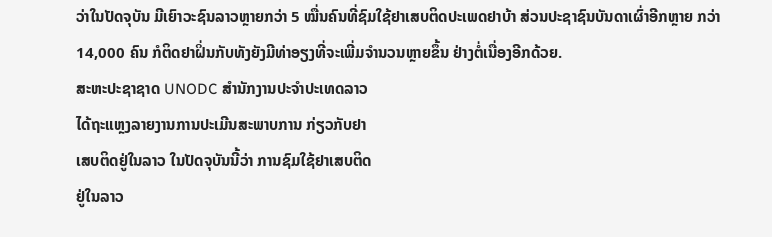ວ່າໃນປັດຈຸບັນ ມີເຍົາວະຊົນລາວຫຼາຍກວ່າ 5 ໝື່ນຄົນທີ່ຊົມໃຊ້ຢາເສບຕິດປະເພດຢາບ້າ ສ່ວນປະຊາຊົນບັນດາເຜົ່າອີກຫຼາຍ ກວ່າ 14,000 ຄົນ ກໍຕິດຢາຝິ່ນກັບທັງຍັງມີທ່າອຽງທີ່ຈະເພີ່ມຈໍານວນຫຼາຍຂຶ້ນ ຢ່າງຕໍ່ເນື່ອງອີກດ້ວຍ.
ສະຫະປະຊາຊາດ UNODC ສໍານັກງານປະຈໍາປະເທດລາວ
ໄດ້ຖະແຫຼງລາຍງານການປະເມີນສະພາບການ ກ່ຽວກັບຢາ
ເສບຕິດຢູ່ໃນລາວ ໃນປັດຈຸບັນນີ້ວ່າ ການຊົມໃຊ້ຢາເສບຕິດ
ຢູ່ໃນລາວ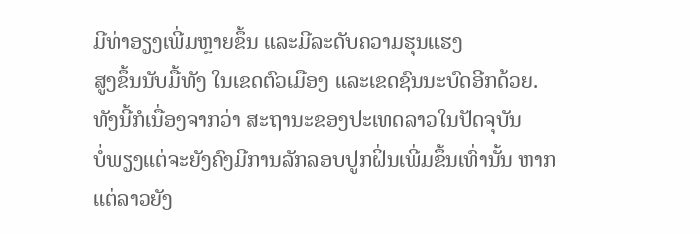ມີທ່າອຽງເພີ່ມຫຼາຍຂຶ້ນ ແລະມີລະດັບຄວາມຮຸນແຮງ
ສູງຂຶ້ນນັບມື້ທັງ ໃນເຂດຕົວເມືອງ ແລະເຂດຊົນນະບົດອີກດ້ວຍ.
ທັງນີ້ກໍເນື່ອງຈາກວ່າ ສະຖານະຂອງປະເທດລາວໃນປັດຈຸບັນ
ບໍ່ພຽງແຕ່ຈະຍັງຄົງມີການລັກລອບປູກຝິ່ນເພີ່ມຂຶ້ນເທົ່ານັ້ນ ຫາກ
ແຕ່ລາວຍັງ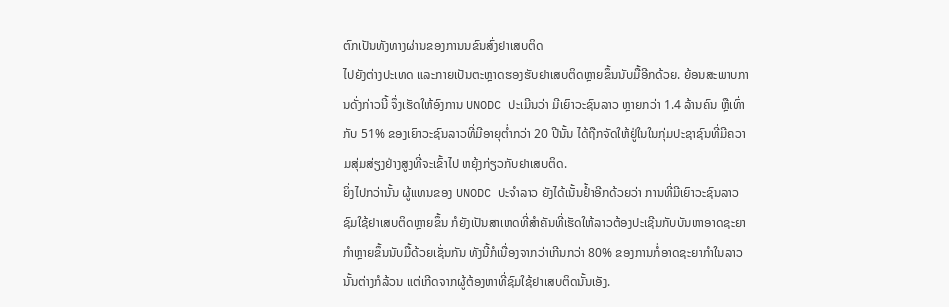ຕົກເປັນທັງທາງຜ່ານຂອງການນຂົນສົ່ງຢາເສບຕິດ
ໄປຍັງຕ່າງປະເທດ ແລະກາຍເປັນຕະຫຼາດຮອງຮັບຢາເສບຕິດຫຼາຍຂຶ້ນນັບມື້ອີກດ້ວຍ. ຍ້ອນສະພາບການດັ່ງກ່າວນີ້ ຈຶ່ງເຮັດໃຫ້ອົງການ UNODC ປະເມີນວ່າ ມີເຍົາວະຊົນລາວ ຫຼາຍກວ່າ 1.4 ລ້ານຄົນ ຫຼືເທົ່າກັບ 51% ຂອງເຍົາວະຊົນລາວທີ່ມີອາຍຸຕໍ່າກວ່າ 20 ປີນັ້ນ ໄດ້ຖືກຈັດໃຫ້ຢູ່ໃນໃນກຸ່ມປະຊາຊົນທີ່ມີຄວາມສຸ່ມສ່ຽງຢ່າງສູງທີ່ຈະເຂົ້າໄປ ຫຍຸ້ງກ່ຽວກັບຢາເສບຕິດ.
ຍິ່ງໄປກວ່ານັ້ນ ຜູ້ແທນຂອງ UNODC ປະຈໍາລາວ ຍັງໄດ້ເນັ້ນຢໍ້າອີກດ້ວຍວ່າ ການທີ່ມີເຍົາວະຊົນລາວຊົມໃຊ້ຢາເສບຕິດຫຼາຍຂຶ້ນ ກໍຍັງເປັນສາເຫດທີ່ສໍາຄັນທີ່ເຮັດໃຫ້ລາວຕ້ອງປະເຊີນກັບບັນຫາອາດຊະຍາກໍາຫຼາຍຂຶ້ນນັບມື້ດ້ວຍເຊັ່ນກັນ ທັງນີ້ກໍເນື່ອງຈາກວ່າເກີນກວ່າ 80% ຂອງການກໍ່ອາດຊະຍາກໍາໃນລາວນັ້ນຕ່າງກໍລ້ວນ ແຕ່ເກີດຈາກຜູ້ຕ້ອງຫາທີ່ຊົມໃຊ້ຢາເສບຕິດນັ້ນເອັງ.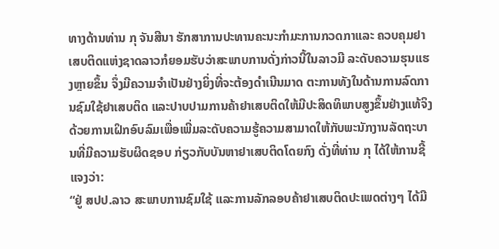ທາງດ້ານທ່ານ ກຸ ຈັນສີນາ ຮັກສາການປະທານຄະນະກໍາມະການກວດກາແລະ ຄວບຄຸມຢາເສບຕິດແຫ່ງຊາດລາວກໍຍອມຮັບວ່າສະພາບການດັ່ງກ່າວນີ້ໃນລາວມີ ລະດັບຄວາມຮຸນແຮງຫຼາຍຂຶ້ນ ຈຶ່ງມີຄວາມຈໍາເປັນຢ່າງຍິ່ງທີ່ຈະຕ້ອງດໍາເນີນມາດ ຕະການທັງໃນດ້ານການລົດການຊົມໃຊ້ຢາເສບຕິດ ແລະປາບປາມການຄ້າຢາເສບຕິດໃຫ້ມີປະສິດທິພາບສູງຂຶ້ນຢ່າງແທ້ຈິງ ດ້ວຍການເຝິກອົບລົມເພື່ອເພີ່ມລະດັບຄວາມຮູ້ຄວາມສາມາດໃຫ້ກັບພະນັກງານລັດຖະບານທີ່ມີຄວາມຮັບຜິດຊອບ ກ່ຽວກັບບັນຫາຢາເສບຕິດໂດຍກົງ ດັ່ງທີ່ທ່ານ ກຸ ໄດ້ໃຫ້ການຊີ້ແຈງວ່າ:
“ຢູ່ ສປປ.ລາວ ສະພາບການຊົມໃຊ້ ແລະການລັກລອບຄ້າຢາເສບຕິດປະເພດຕ່າງໆ ໄດ້ມີ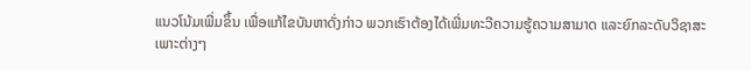ແນວໂນ້ມເພີ່ມຂຶ້ນ ເພື່ອແກ້ໄຂບັນຫາດັ່ງກ່າວ ພວກເຮົາຕ້ອງໄດ້ເພີ່ມທະວີຄວາມຮູ້ຄວາມສາມາດ ແລະຍົກລະດັບວິຊາສະເພາະຕ່າງໆ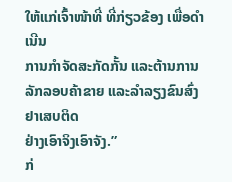ໃຫ້ແກ່ເຈົ້າໜ້າທີ່ ທີ່ກ່ຽວຂ້ອງ ເພື່ອດໍາເນີນ
ການກໍາຈັດສະກັດກັ້ນ ແລະຕ້ານການລັກລອບຄ້າຂາຍ ແລະລໍາລຽງຂົນສົ່ງຢາເສບຕິດ
ຢ່າງເອົາຈິງເອົາຈັງ.”
ກ່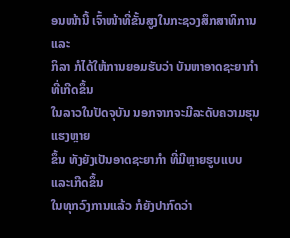ອນໜ້ານີ້ ເຈົ້າໜ້າທີ່ຂັ້ນສູງໃນກະຊວງສຶກສາທິການ ແລະ
ກິລາ ກໍໄດ້ໃຫ້ການຍອມຮັບວ່າ ບັນຫາອາດຊະຍາກໍາທີ່ເກີດຂຶ້ນ
ໃນລາວໃນປັດຈຸບັນ ນອກຈາກຈະມີລະດັບຄວາມຮຸນແຮງຫຼາຍ
ຂຶ້ນ ທັງຍັງເປັນອາດຊະຍາກໍາ ທີ່ມີຫຼາຍຮູບແບບ ແລະເກີດຂຶ້ນ
ໃນທຸກວົງການແລ້ວ ກໍຍັງປາກົດວ່າ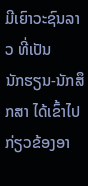ມີເຍົາວະຊົນລາວ ທີ່ເປັນ
ນັກຮຽນ-ນັກສຶກສາ ໄດ້ເຂົ້າໄປກ່ຽວຂ້ອງອາ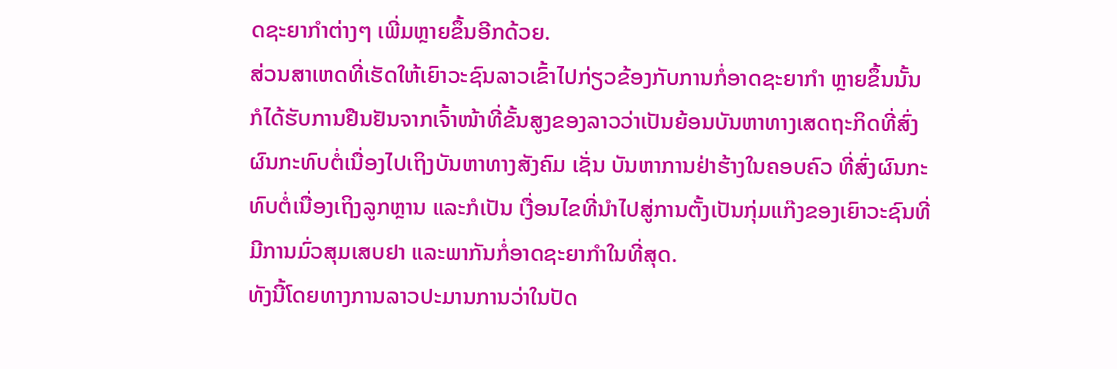ດຊະຍາກໍາຕ່າງໆ ເພີ່ມຫຼາຍຂຶ້ນອີກດ້ວຍ.
ສ່ວນສາເຫດທີ່ເຮັດໃຫ້ເຍົາວະຊົນລາວເຂົ້າໄປກ່ຽວຂ້ອງກັບການກໍ່ອາດຊະຍາກໍາ ຫຼາຍຂຶ້ນນັ້ນ ກໍໄດ້ຮັບການຢືນຢັນຈາກເຈົ້າໜ້າທີ່ຂັ້ນສູງຂອງລາວວ່າເປັນຍ້ອນບັນຫາທາງເສດຖະກິດທີ່ສົ່ງຜົນກະທົບຕໍ່ເນື່ອງໄປເຖິງບັນຫາທາງສັງຄົມ ເຊັ່ນ ບັນຫາການຢ່າຮ້າງໃນຄອບຄົວ ທີ່ສົ່ງຜົນກະທົບຕໍ່ເນື່ອງເຖິງລູກຫຼານ ແລະກໍເປັນ ເງື່ອນໄຂທີ່ນໍາໄປສູ່ການຕັ້ງເປັນກຸ່ມແກ໊ງຂອງເຍົາວະຊົນທີ່ມີການມົ່ວສຸມເສບຢາ ແລະພາກັນກໍ່ອາດຊະຍາກໍາໃນທີ່ສຸດ.
ທັງນີ້ໂດຍທາງການລາວປະມານການວ່າໃນປັດ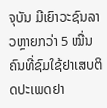ຈຸບັນ ມີເຍົາວະຊົນລາວຫຼາຍກວ່າ 5 ໝື່ນຄົນທີ່ຊົມໃຊ້ຢາເສບຕິດປະເພດຢາ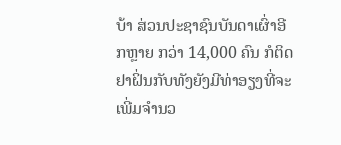ບ້າ ສ່ວນປະຊາຊົນບັນດາເຜົ່າອີກຫຼາຍ ກວ່າ 14,000 ຄົນ ກໍຕິດຢາຝິ່ນກັບທັງຍັງມີທ່າອຽງທີ່ຈະເພີ່ມຈໍານວ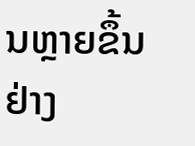ນຫຼາຍຂຶ້ນ ຢ່າງ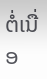ຕໍ່ເນື່ອ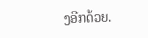ງອີກດ້ວຍ.